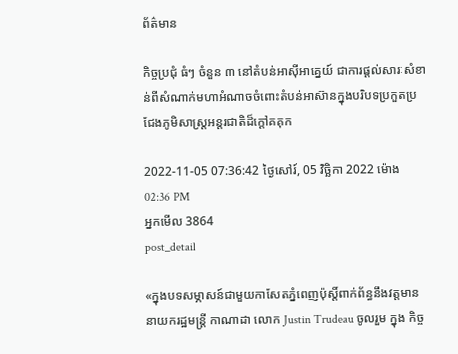ព័ត៌មាន

កិច្ចប្រជុំ ធំៗ ចំនួន ៣ នៅតំបន់អាស៊ីអាគ្នេយ៍ ជាការផ្តល់សារៈសំខាន់ពីសំណាក់មហាអំណាចចំពោះតំបន់អាស៊ានក្នុងបរិបទប្រកួតប្រជែងភូមិសាស្ត្រអន្តរជាតិដ៏ក្តៅគគុក

2022-11-05 07:36:42 ថ្ងៃសៅរ៍, 05 វិច្ឆិកា 2022 ម៉ោង 02:36 PM
អ្នកមើល 3864
post_detail

«ក្នុងបទសម្ភាសន៍ជាមួយកាសែតភ្នំពេញប៉ុស្តិ៍ពាក់ព័ន្ធនឹងវត្តមាននាយករដ្ឋមន្ត្រី កាណាដា លោក Justin Trudeau ចូលរួម ក្នុង កិច្ច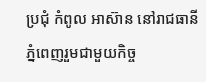ប្រជុំ កំពូល អាស៊ាន នៅរាជធានី ភ្នំពេញរួមជាមួយកិច្ច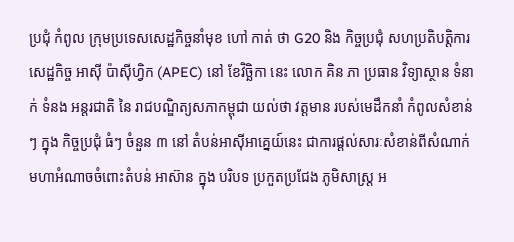ប្រជុំ កំពូល ក្រុមប្រទេសសេដ្ឋកិច្ចនាំមុខ ហៅ កាត់ ថា G20 និង កិច្ចប្រជុំ សហប្រតិបត្តិការ សេដ្ឋកិច្ច អាស៊ី ប៉ាស៊ីហ្វិក (APEC) នៅ ខែវិច្ឆិកា នេះ លោក គិន ភា ប្រធាន វិទ្យាស្ថាន ទំនាក់ ទំនង អន្តរជាតិ នៃ រាជបណ្ឌិត្យសភាកម្ពុជា យល់ថា វត្តមាន របស់មេដឹកនាំ កំពូលសំខាន់ៗ ក្នុង កិច្ចប្រជុំ ធំៗ ចំនួន ៣ នៅ តំបន់អាស៊ីអាគ្នេយ៍នេះ ជាការផ្តល់សារៈសំខាន់ពីសំណាក់មហាអំណាចចំពោះតំបន់ អាស៊ាន ក្នុង បរិបទ ប្រកួតប្រជែង ភូមិសាស្ត្រ អ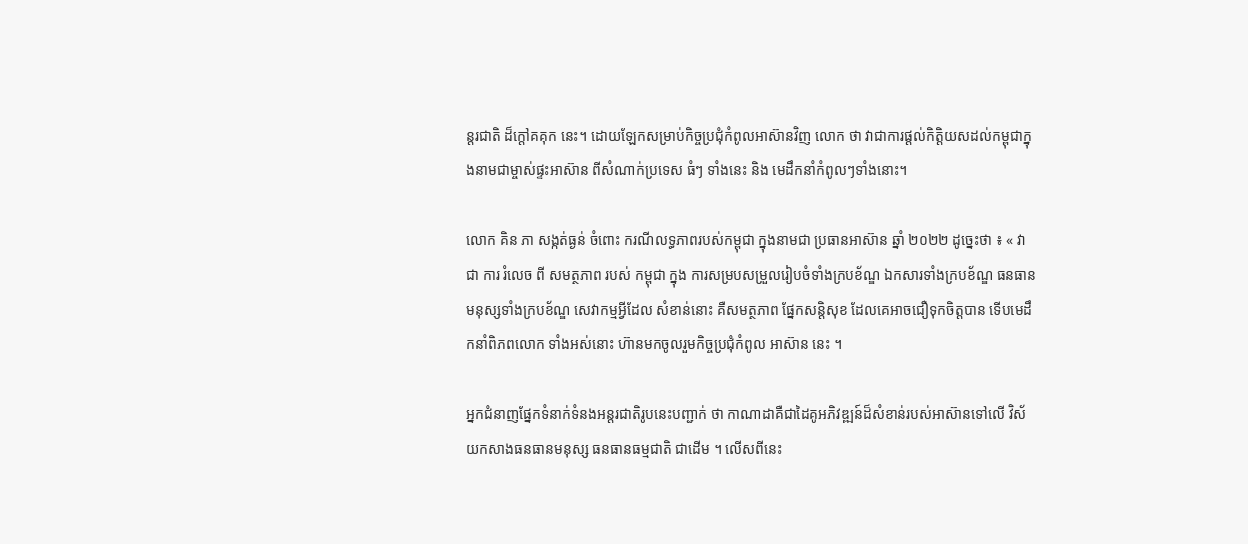ន្តរជាតិ ដ៏ក្តៅគគុក នេះ។ ដោយឡែកសម្រាប់កិច្ចប្រជុំកំពូលអាស៊ានវិញ លោក ថា វាជាការផ្តល់កិត្តិយសដល់កម្ពុជាក្នុងនាមជាម្ចាស់ផ្ទះអាស៊ាន ពីសំណាក់ប្រទេស ធំៗ ទាំងនេះ និង មេដឹកនាំកំពូលៗទាំងនោះ។

លោក គិន ភា សង្កត់ធ្ងន់ ចំពោះ ករណីលទ្ធភាពរបស់កម្ពុជា ក្នុងនាមជា ប្រធានអាស៊ាន ឆ្នាំ ២០២២ ដូច្នេះថា ៖ « វា ជា ការ រំលេច ពី សមត្ថភាព របស់ កម្ពុជា ក្នុង ការសម្របសម្រួលរៀបចំទាំងក្របខ័ណ្ឌ ឯកសារទាំងក្របខ័ណ្ឌ ធនធានមនុស្សទាំងក្របខ័ណ្ឌ សេវាកម្មអ្វីដែល សំខាន់នោះ គឺសមត្ថភាព ផ្នែកសន្តិសុខ ដែលគេអាចជឿទុកចិត្តបាន ទើបមេដឹកនាំពិភពលោក ទាំងអស់នោះ ហ៊ានមកចូលរួមកិច្ចប្រជុំកំពូល អាស៊ាន នេះ ។

អ្នកជំនាញផ្នែកទំនាក់ទំនងអន្តរជាតិរូបនេះបញ្ជាក់ ថា កាណាដាគឺជាដៃគូអភិវឌ្ឍន៍ដ៏សំខាន់របស់អាស៊ានទៅលើ វិស័យកសាងធនធានមនុស្ស ធនធានធម្មជាតិ ជាដើម ។ លើសពីនេះ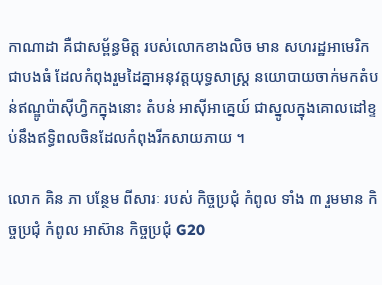កាណាដា គឺជាសម្ព័ន្ធមិត្ត របស់លោកខាងលិច មាន សហរដ្ឋអាមេរិក ជាបងធំ ដែលកំពុងរួមដៃគ្នាអនុវត្តយុទ្ធសាស្ត្រ នយោបាយចាក់មកតំបន់ឥណ្ឌូប៉ាស៊ីហ្វិកក្នុងនោះ តំបន់ អាស៊ីអាគ្នេយ៍ ជាស្នូលក្នុងគោលដៅខ្ទប់នឹងឥទ្ធិពលចិនដែលកំពុងរីកសាយភាយ ។

លោក គិន ភា បន្ថែម ពីសារៈ របស់ កិច្ចប្រជុំ កំពូល ទាំង ៣ រួមមាន កិច្ចប្រជុំ កំពូល អាស៊ាន កិច្ចប្រជុំ G20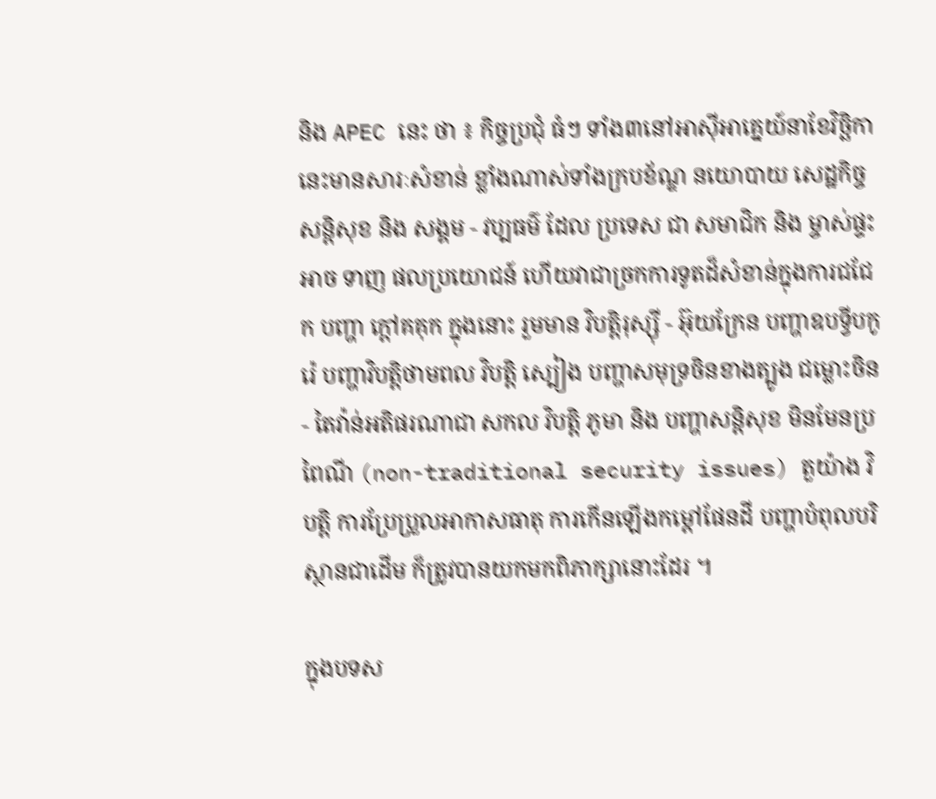និង APEC នេះ ថា ៖ កិច្ចប្រជុំ ធំៗ ទាំង៣នៅអាស៊ីអាគ្នេយ៍នាខែវិច្ឆិកា នេះមានសារៈសំខាន់ ខ្លាំងណាស់ទាំងក្របខ័ណ្ឌ នយោបាយ សេដ្ឋកិច្ច សន្តិសុខ និង សង្គម - វប្បធម៌ ដែល ប្រទេស ជា សមាជិក និង ម្ចាស់ផ្ទះ អាច ទាញ ផលប្រយោជន៍ ហើយវាជាច្រកការទូតដ៏សំខាន់ក្នុងការជជែក បញ្ហា ក្តៅគគុក ក្នុងនោះ រួមមាន វិបត្តិរុស្ស៊ី - អ៊ុយក្រែន បញ្ហាឧបទ្វីបកូរ៉េ បញ្ហាវិបត្តិថាមពល វិបត្តិ ស្បៀង បញ្ហាសមុទ្រចិនខាងត្បូង ជម្លោះចិន- តៃវ៉ាន់អតិផរណាជា សកល វិបត្តិ ភូមា និង បញ្ហាសន្តិសុខ មិនមែនប្រពៃណី (non-traditional security issues) តួយ៉ាង វិបត្តិ ការប្រែប្រួលអាកាសធាតុ ការកើនឡើងកម្តៅផែនដី បញ្ហាបំពុលបរិស្ថានជាដើម ក៏ត្រូវបានយកមកពិភាក្សានោះដែរ ។

ក្នុងបទស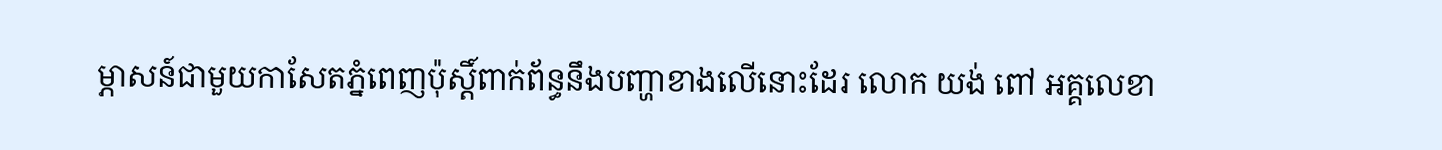ម្ភាសន៍ជាមួយកាសែតភ្នំពេញប៉ុស្តិ៍ពាក់ព័ន្ធនឹងបញ្ហាខាងលើនោះដែរ លោក យង់ ពៅ អគ្គលេខា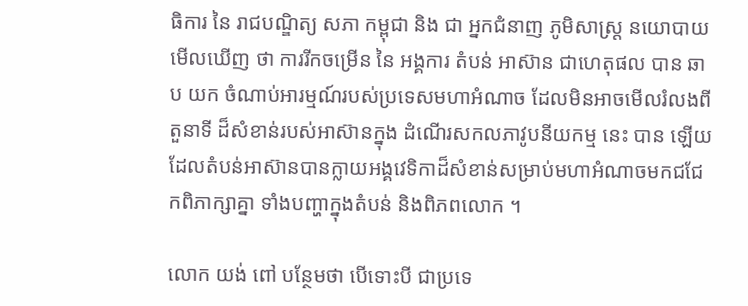ធិការ នៃ រាជបណ្ឌិត្យ សភា កម្ពុជា និង ជា អ្នកជំនាញ ភូមិសាស្ត្រ នយោបាយ មើលឃើញ ថា ការរីកចម្រើន នៃ អង្គការ តំបន់ អាស៊ាន ជាហេតុផល បាន ឆាប យក ចំណាប់អារម្មណ៍របស់ប្រទេសមហាអំណាច ដែលមិនអាចមើលរំលងពី តួនាទី ដ៏សំខាន់របស់អាស៊ានក្នុង ដំណើរសកលភាវូបនីយកម្ម នេះ បាន ឡើយ ដែលតំបន់អាស៊ានបានក្លាយអង្គវេទិកាដ៏សំខាន់សម្រាប់មហាអំណាចមកជជែកពិភាក្សាគ្នា ទាំងបញ្ហាក្នុងតំបន់ និងពិភពលោក ។

លោក យង់ ពៅ បន្ថែមថា បើទោះបី ជាប្រទេ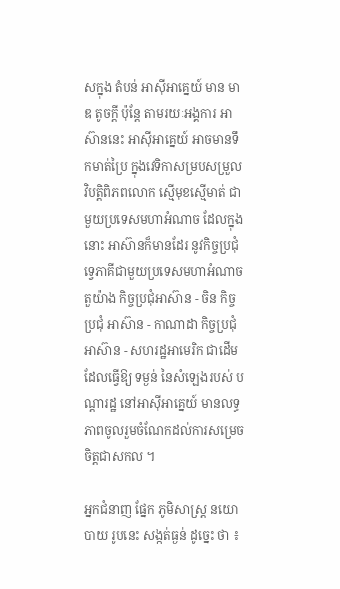សក្នុង តំបន់ អាស៊ីអាគ្នេយ៍ មាន មាឌ តូចក្តី ប៉ុន្តែ តាមរយៈអង្គការ អាស៊ាននេះ អាស៊ីអាគ្នេយ៍ អាចមានទឹកមាត់ប្រៃ ក្នុងវេទិកាសម្របសម្រួល វិបត្តិពិភពលោក ស្មើមុខស្មើមាត់ ជាមួយប្រទេសមហាអំណាច ដែលក្នុងនោះ អាស៊ានក៏មានដែរ នូវកិច្ចប្រជុំទ្វេភាគីជាមួយប្រទេសមហាអំណាច តួយ៉ាង កិច្ចប្រជុំអាស៊ាន - ចិន កិច្ចប្រជុំ អាស៊ាន - កាណាដា កិច្ចប្រជុំអាស៊ាន - សហរដ្ឋអាមេរិក ជាដើម ដែលធ្វើឱ្យ ទម្ងន់ នៃសំឡេងរបស់ បណ្តារដ្ឋ នៅអាស៊ីអាគ្នេយ៍ មានលទ្ធភាពចូលរួមចំណែកដល់ការសម្រេចចិត្តជាសកល ។

អ្នកជំនាញ ផ្នែក ភូមិសាស្ត្រ នយោបាយ រូបនេះ សង្កត់ធ្ងន់ ដូច្នេះ ថា ៖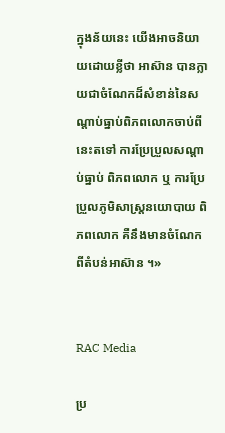ក្នុងន័យនេះ យើងអាចនិយាយដោយខ្លីថា អាស៊ាន បានក្លាយជាចំណែកដ៏សំខាន់នៃសណ្តាប់ធ្នាប់ពិភពលោកចាប់ពីនេះតទៅ ការប្រែប្រួលសណ្តាប់ធ្នាប់ ពិភពលោក ឬ ការប្រែប្រួលភូមិសាស្ត្រនយោបាយ ពិភពលោក គឺនឹងមានចំណែកពីតំបន់អាស៊ាន ។»


RAC Media

ប្រ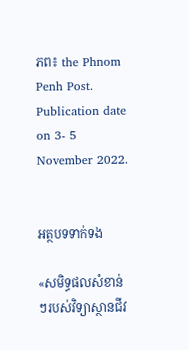ភព៖ the Phnom Penh Post.  Publication date on 3- 5 November 2022.


អត្ថបទទាក់ទង

«សមិទ្ធផលសំខាន់ៗរបស់វិទ្យាស្ថានជីវ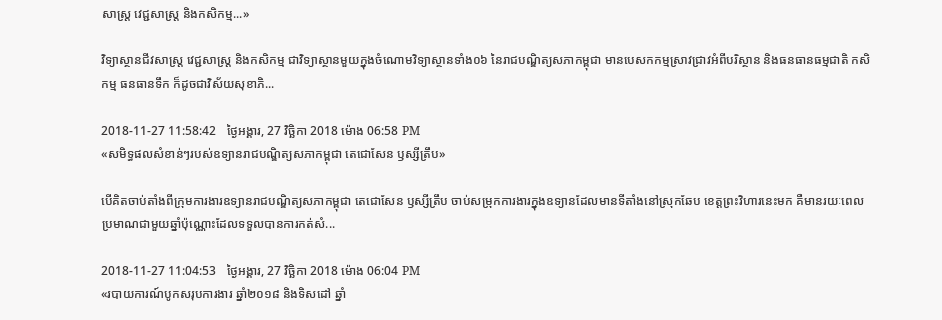សាស្រ្ត វេជ្ជសាស្រ្ត និងកសិកម្ម...»

វិទ្យាស្ថានជីវសាស្រ្ត វេជ្ជសាស្រ្ត និងកសិកម្ម ជាវិទ្យាស្ថានមួយក្នុងចំណោមវិទ្យាស្ថានទាំង០៦ នៃរាជបណ្ឌិត្យសភាកម្ពុជា មានបេសកកម្មស្រាវជ្រាវអំពីបរិស្ថាន និងធនធានធម្មជាតិ កសិកម្ម ធនធានទឹក ក៏ដូចជាវិស័យសុខាភិ...

2018-11-27 11:58:42   ថ្ងៃអង្គារ, 27 វិច្ឆិកា 2018 ម៉ោង 06:58 PM
«សមិទ្ធផលសំខាន់ៗរបស់ឧទ្យានរាជបណ្ឌិត្យសភាកម្ពុជា តេជោសែន ឫស្សីត្រឹប»

បើគិតចាប់តាំងពីក្រុមការងារឧទ្យានរាជបណ្ឌិត្យសភាកម្ពុជា តេជោសែន ឫស្សីត្រឹប ចាប់សម្រុកការងារក្នុងឧទ្យានដែលមានទីតាំងនៅស្រុកឆែប ខេត្តព្រះវិហារនេះមក គឺមានរយៈពេលប្រមាណជាមួយឆ្នាំប៉ុណ្ណោះដែលទទួលបានការកត់សំ...

2018-11-27 11:04:53   ថ្ងៃអង្គារ, 27 វិច្ឆិកា 2018 ម៉ោង 06:04 PM
«របាយការណ៍បូកសរុបការងារ ឆ្នាំ២០១៨ និងទិសដៅ ឆ្នាំ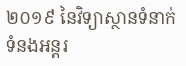២០១៩ នៃវិទ្យាស្ថានទំនាក់ទំនងអន្តរ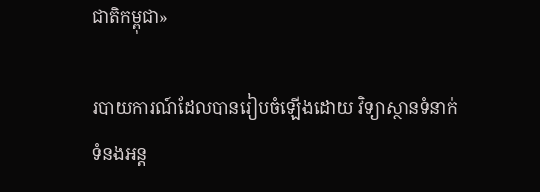ជាតិកម្ពុជា»

របាយការណ៍ដែលបានរៀបចំឡើងដោយ វិទ្យាស្ថានទំនាក់ទំនងអន្ត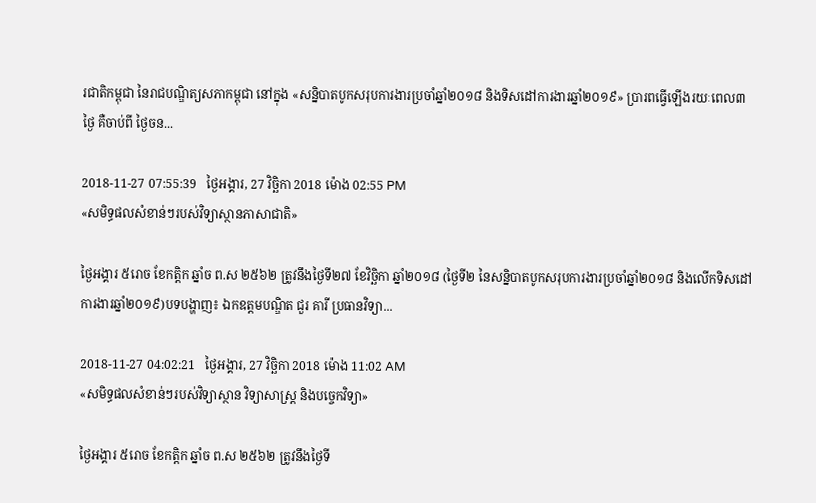រជាតិកម្ពុជា នៃរាជបណ្ឌិត្យសភាកម្ពុជា នៅក្នុង «សន្និបាតបូកសរុបការងារប្រចាំឆ្នាំ២០១៨ និងទិសដៅការងារឆ្នាំ២០១៩» ប្រារពធ្វើឡើងរយៈពេល៣ថ្ងៃ គឺចាប់ពី ថ្ងៃចន...

2018-11-27 07:55:39   ថ្ងៃអង្គារ, 27 វិច្ឆិកា 2018 ម៉ោង 02:55 PM
«សមិទ្ធផលសំខាន់ៗរបស់វិទ្យាស្ថានភាសាជាតិ»

ថ្ងៃអង្គារ ៥រោច ខែកត្តិក ឆ្នាំច ព.ស ២៥៦២ ត្រូវនឹងថ្ងៃទី២៧ ខែវិច្ឆិកា ឆ្នាំ២០១៨ (ថ្ងៃទី២ នៃសន្និបាតបូកសរុបការងារប្រចាំឆ្នាំ២០១៨ និងលើកទិសដៅការងារឆ្នាំ២០១៩)បទបង្ហាញ៖ ឯកឧត្តមបណ្ឌិត ជួរ គារី ប្រធានវិទ្យា...

2018-11-27 04:02:21   ថ្ងៃអង្គារ, 27 វិច្ឆិកា 2018 ម៉ោង 11:02 AM
«សមិទ្ធផលសំខាន់ៗរបស់វិទ្យាស្ថាន វិទ្យាសាស្រ្ត និងបច្ចេកវិទ្យា»

ថ្ងៃអង្គារ ៥រោច ខែកត្តិក ឆ្នាំច ព.ស ២៥៦២ ត្រូវនឹងថ្ងៃទី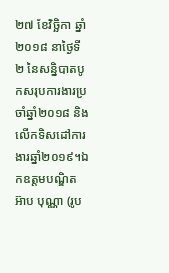២៧ ខែវិច្ឆិកា ឆ្នាំ២០១៨ នាថ្ងៃទី២ នៃសន្និបាតបូកសរុបការងារប្រចាំឆ្នាំ២០១៨ និងលើកទិសដៅការងារឆ្នាំ២០១៩។ឯកឧត្តមបណ្ឌិត អ៊ាប បុណ្ណា (រូប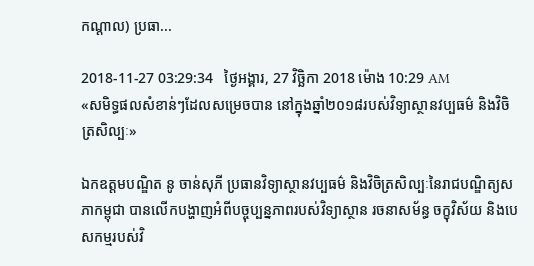កណ្តាល) ប្រធា...

2018-11-27 03:29:34   ថ្ងៃអង្គារ, 27 វិច្ឆិកា 2018 ម៉ោង 10:29 AM
«សមិទ្ធផលសំខាន់ៗដែលសម្រេចបាន នៅក្នុងឆ្នាំ២០១៨របស់វិទ្យាស្ថានវប្បធម៌ និងវិចិត្រសិល្បៈ»

ឯកឧត្តមបណ្ឌិត នូ ចាន់សុភី ប្រធានវិទ្យាស្ថានវប្បធម៌ និងវិចិត្រសិល្បៈនៃរាជបណ្ឌិត្យសភាកម្ពុជា បានលើកបង្ហាញអំពីបច្ចុប្បន្នភាពរបស់វិទ្យាស្ថាន រចនាសម័ន្ធ ចក្ខុវិស័យ និងបេសកម្មរបស់វិ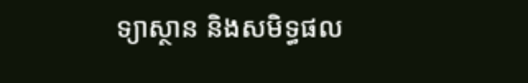ទ្យាស្ថាន និងសមិទ្ធផល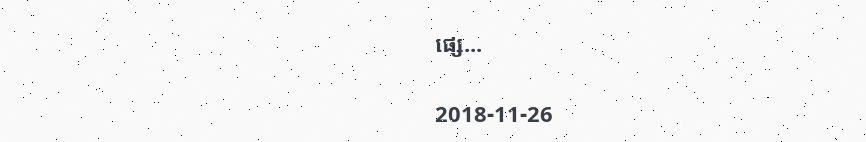ផ្សេ...

2018-11-26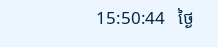15:50:44   ថ្ងៃ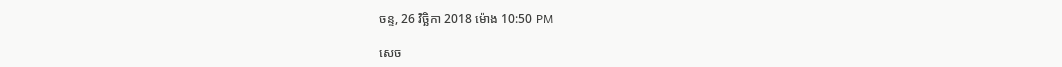ចន្ទ, 26 វិច្ឆិកា 2018 ម៉ោង 10:50 PM

សេច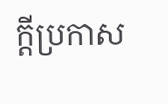ក្តីប្រកាស